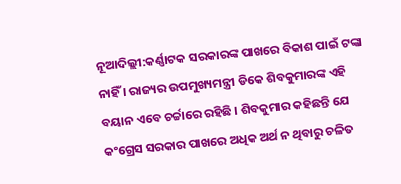ନୂଆଦିଲ୍ଲୀ:କର୍ଣ୍ଣାଟକ ସରକାରଙ୍କ ପାଖରେ ବିକାଶ ପାଇଁ ଟଙ୍କା ନାହିଁ । ରାଜ୍ୟର ଉପମୁଖ୍ୟମନ୍ତ୍ରୀ ଡିକେ ଶିବକୁମାରଙ୍କ ଏହି ବୟାନ ଏବେ ଚର୍ଚ୍ଚାରେ ରହିଛି । ଶିବକୁମାର କହିଛନ୍ତି ଯେ କଂଗ୍ରେସ ସରକାର ପାଖରେ ଅଧିକ ଅର୍ଥ ନ ଥିବାରୁ ଚଳିତ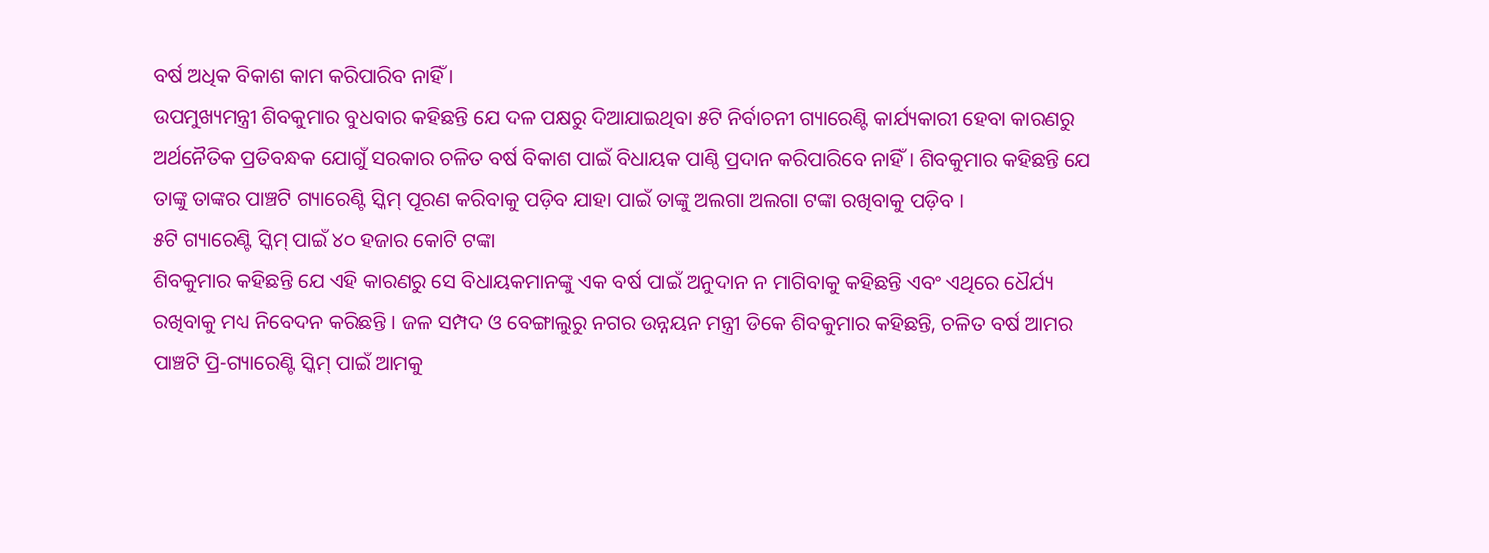ବର୍ଷ ଅଧିକ ବିକାଶ କାମ କରିପାରିବ ନାହିଁ ।
ଉପମୁଖ୍ୟମନ୍ତ୍ରୀ ଶିବକୁମାର ବୁଧବାର କହିଛନ୍ତି ଯେ ଦଳ ପକ୍ଷରୁ ଦିଆଯାଇଥିବା ୫ଟି ନିର୍ବାଚନୀ ଗ୍ୟାରେଣ୍ଟି କାର୍ଯ୍ୟକାରୀ ହେବା କାରଣରୁ ଅର୍ଥନୈତିକ ପ୍ରତିବନ୍ଧକ ଯୋଗୁଁ ସରକାର ଚଳିତ ବର୍ଷ ବିକାଶ ପାଇଁ ବିଧାୟକ ପାଣ୍ଠି ପ୍ରଦାନ କରିପାରିବେ ନାହିଁ । ଶିବକୁମାର କହିଛନ୍ତି ଯେ ତାଙ୍କୁ ତାଙ୍କର ପାଞ୍ଚଟି ଗ୍ୟାରେଣ୍ଟି ସ୍କିମ୍ ପୂରଣ କରିବାକୁ ପଡ଼ିବ ଯାହା ପାଇଁ ତାଙ୍କୁ ଅଲଗା ଅଲଗା ଟଙ୍କା ରଖିବାକୁ ପଡ଼ିବ ।
୫ଟି ଗ୍ୟାରେଣ୍ଟି ସ୍କିମ୍ ପାଇଁ ୪୦ ହଜାର କୋଟି ଟଙ୍କା
ଶିବକୁମାର କହିଛନ୍ତି ଯେ ଏହି କାରଣରୁ ସେ ବିଧାୟକମାନଙ୍କୁ ଏକ ବର୍ଷ ପାଇଁ ଅନୁଦାନ ନ ମାଗିବାକୁ କହିଛନ୍ତି ଏବଂ ଏଥିରେ ଧୈର୍ଯ୍ୟ ରଖିବାକୁ ମଧ୍ୟ ନିବେଦନ କରିଛନ୍ତି । ଜଳ ସମ୍ପଦ ଓ ବେଙ୍ଗାଲୁରୁ ନଗର ଉନ୍ନୟନ ମନ୍ତ୍ରୀ ଡିକେ ଶିବକୁମାର କହିଛନ୍ତି, ଚଳିତ ବର୍ଷ ଆମର ପାଞ୍ଚଟି ପ୍ରି-ଗ୍ୟାରେଣ୍ଟି ସ୍କିମ୍ ପାଇଁ ଆମକୁ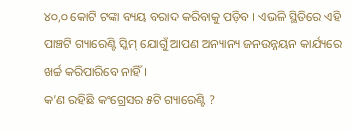୪୦,୦ କୋଟି ଟଙ୍କା ବ୍ୟୟ ବରାଦ କରିବାକୁ ପଡ଼ିବ । ଏଭଳି ସ୍ଥିତିରେ ଏହି ପାଞ୍ଚଟି ଗ୍ୟାରେଣ୍ଟି ସ୍କିମ୍ ଯୋଗୁଁ ଆପଣ ଅନ୍ୟାନ୍ୟ ଜନଉନ୍ନୟନ କାର୍ଯ୍ୟରେ ଖର୍ଚ୍ଚ କରିପାରିବେ ନାହିଁ ।
କ’ଣ ରହିଛି କଂଗ୍ରେସର ୫ଟି ଗ୍ୟାରେଣ୍ଟି ?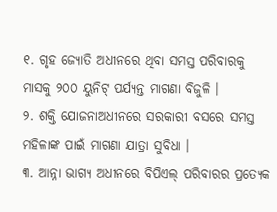୧. ଗୃହ ଜ୍ୟୋତି ଅଧୀନରେ ଥିବା ସମସ୍ତ ପରିବାରକୁ ମାସକୁ ୨୦୦ ୟୁନିଟ୍ ପର୍ଯ୍ୟନ୍ତ ମାଗଣା ବିଜୁଳି ।
୨. ଶକ୍ତି ଯୋଜନାଅଧୀନରେ ସରକାରୀ ବସରେ ସମସ୍ତ ମହିଳାଙ୍କ ପାଇଁ ମାଗଣା ଯାତ୍ରା ସୁବିଧା ।
୩. ଆନ୍ନା ଭାଗ୍ୟ ଅଧୀନରେ ବିପିଏଲ୍ ପରିବାରର ପ୍ରତ୍ୟେକ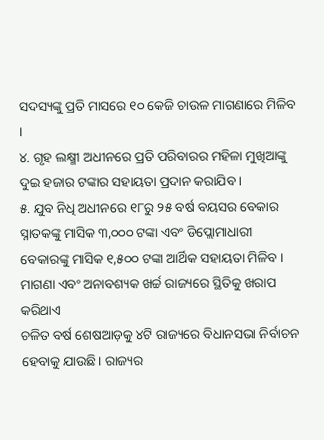ସଦସ୍ୟଙ୍କୁ ପ୍ରତି ମାସରେ ୧୦ କେଜି ଚାଉଳ ମାଗଣାରେ ମିଳିବ ।
୪. ଗୃହ ଲକ୍ଷ୍ମୀ ଅଧୀନରେ ପ୍ରତି ପରିବାରର ମହିଳା ମୁଖିଆଙ୍କୁ ଦୁଇ ହଜାର ଟଙ୍କାର ସହାୟତା ପ୍ରଦାନ କରାଯିବ ।
୫. ଯୁବ ନିଧି ଅଧୀନରେ ୧୮ରୁ ୨୫ ବର୍ଷ ବୟସର ବେକାର ସ୍ନାତକଙ୍କୁ ମାସିକ ୩,୦୦୦ ଟଙ୍କା ଏବଂ ଡିପ୍ଲୋମାଧାରୀ ବେକାରଙ୍କୁ ମାସିକ ୧,୫୦୦ ଟଙ୍କା ଆର୍ଥିକ ସହାୟତା ମିଳିବ ।
ମାଗଣା ଏବଂ ଅନାବଶ୍ୟକ ଖର୍ଚ୍ଚ ରାଜ୍ୟରେ ସ୍ଥିତିକୁ ଖରାପ କରିଥାଏ
ଚଳିତ ବର୍ଷ ଶେଷଆଡ଼କୁ ୪ଟି ରାଜ୍ୟରେ ବିଧାନସଭା ନିର୍ବାଚନ ହେବାକୁ ଯାଉଛି। ରାଜ୍ୟର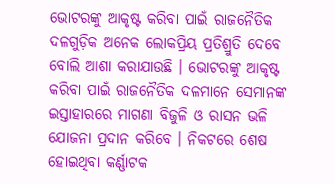ଭୋଟରଙ୍କୁ ଆକୃଷ୍ଟ କରିବା ପାଇଁ ରାଜନୈତିକ ଦଳଗୁଡ଼ିକ ଅନେକ ଲୋକପ୍ରିୟ ପ୍ରତିଶ୍ରୁତି ଦେବେ ବୋଲି ଆଶା କରାଯାଉଛି । ଭୋଟରଙ୍କୁ ଆକୃଷ୍ଟ କରିବା ପାଇଁ ରାଜନୈତିକ ଦଳମାନେ ସେମାନଙ୍କ ଇସ୍ତାହାରରେ ମାଗଣା ବିଜୁଳି ଓ ରାସନ ଭଳି ଯୋଜନା ପ୍ରଦାନ କରିବେ । ନିକଟରେ ଶେଷ ହୋଇଥିବା କର୍ଣ୍ଣାଟକ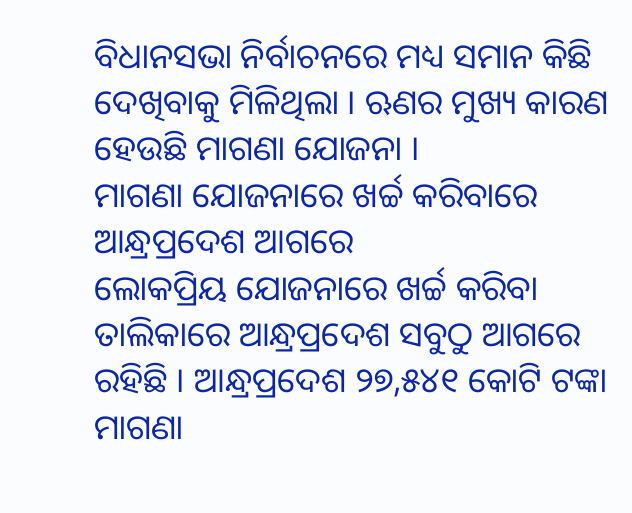ବିଧାନସଭା ନିର୍ବାଚନରେ ମଧ୍ୟ ସମାନ କିଛି ଦେଖିବାକୁ ମିଳିଥିଲା । ଋଣର ମୁଖ୍ୟ କାରଣ ହେଉଛି ମାଗଣା ଯୋଜନା ।
ମାଗଣା ଯୋଜନାରେ ଖର୍ଚ୍ଚ କରିବାରେ ଆନ୍ଧ୍ରପ୍ରଦେଶ ଆଗରେ
ଲୋକପ୍ରିୟ ଯୋଜନାରେ ଖର୍ଚ୍ଚ କରିବା ତାଲିକାରେ ଆନ୍ଧ୍ରପ୍ରଦେଶ ସବୁଠୁ ଆଗରେ ରହିଛି । ଆନ୍ଧ୍ରପ୍ରଦେଶ ୨୭,୫୪୧ କୋଟି ଟଙ୍କା ମାଗଣା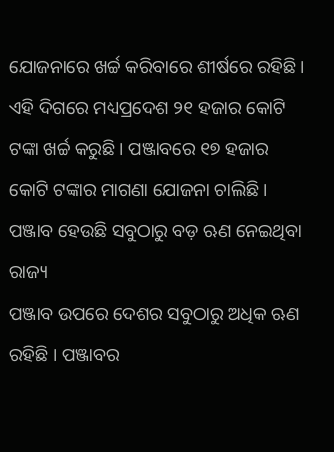ଯୋଜନାରେ ଖର୍ଚ୍ଚ କରିବାରେ ଶୀର୍ଷରେ ରହିଛି । ଏହି ଦିଗରେ ମଧ୍ୟପ୍ରଦେଶ ୨୧ ହଜାର କୋଟି ଟଙ୍କା ଖର୍ଚ୍ଚ କରୁଛି । ପଞ୍ଜାବରେ ୧୭ ହଜାର କୋଟି ଟଙ୍କାର ମାଗଣା ଯୋଜନା ଚାଲିଛି ।
ପଞ୍ଜାବ ହେଉଛି ସବୁଠାରୁ ବଡ଼ ଋଣ ନେଇଥିବା ରାଜ୍ୟ
ପଞ୍ଜାବ ଉପରେ ଦେଶର ସବୁଠାରୁ ଅଧିକ ଋଣ ରହିଛି । ପଞ୍ଜାବର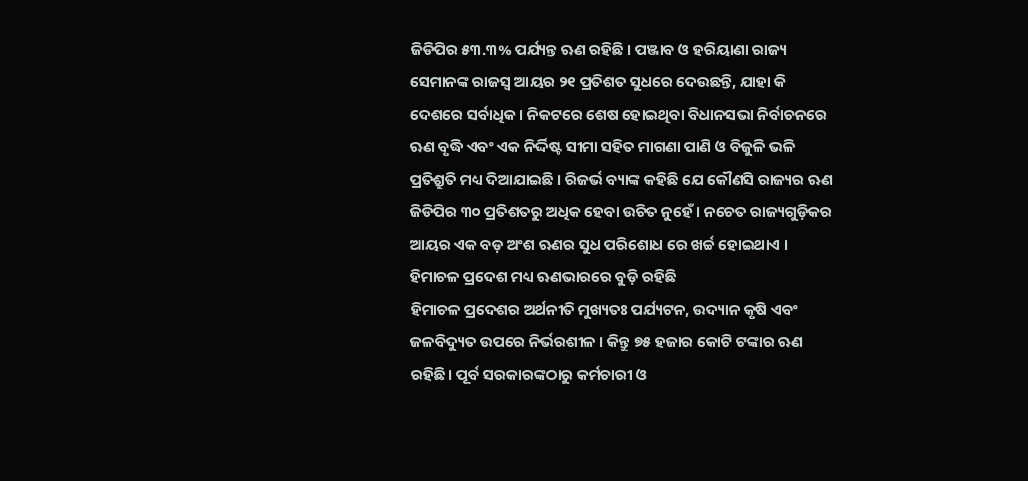ଜିଡିପିର ୫୩.୩% ପର୍ଯ୍ୟନ୍ତ ଋଣ ରହିଛି । ପଞ୍ଜାବ ଓ ହରିୟାଣା ରାଜ୍ୟ ସେମାନଙ୍କ ରାଜସ୍ୱ ଆୟର ୨୧ ପ୍ରତିଶତ ସୁଧରେ ଦେଉଛନ୍ତି, ଯାହା କି ଦେଶରେ ସର୍ବାଧିକ । ନିକଟରେ ଶେଷ ହୋଇଥିବା ବିଧାନସଭା ନିର୍ବାଚନରେ ଋଣ ବୃଦ୍ଧି ଏବଂ ଏକ ନିର୍ଦ୍ଦିଷ୍ଟ ସୀମା ସହିତ ମାଗଣା ପାଣି ଓ ବିଜୁଳି ଭଳି ପ୍ରତିଶ୍ରୁତି ମଧ୍ୟ ଦିଆଯାଇଛି । ରିଜର୍ଭ ବ୍ୟାଙ୍କ କହିଛି ଯେ କୌଣସି ରାଜ୍ୟର ଋଣ ଜିଡିପିର ୩୦ ପ୍ରତିଶତରୁ ଅଧିକ ହେବା ଉଚିତ ନୁହେଁ । ନଚେତ ରାଜ୍ୟଗୁଡ଼ିକର ଆୟର ଏକ ବଡ଼ ଅଂଶ ଋଣର ସୁଧ ପରିଶୋଧ ରେ ଖର୍ଚ୍ଚ ହୋଇଥାଏ ।
ହିମାଚଳ ପ୍ରଦେଶ ମଧ୍ୟ ଋଣଭାରରେ ବୁଡ଼ି ରହିଛି
ହିମାଚଳ ପ୍ରଦେଶର ଅର୍ଥନୀତି ମୁଖ୍ୟତଃ ପର୍ଯ୍ୟଟନ, ଉଦ୍ୟାନ କୃଷି ଏବଂ ଜଳବିଦ୍ୟୁତ ଉପରେ ନିର୍ଭରଶୀଳ । କିନ୍ତୁ ୭୫ ହଜାର କୋଟି ଟଙ୍କାର ଋଣ ରହିଛି। ପୂର୍ବ ସରକାରଙ୍କଠାରୁ କର୍ମଚାରୀ ଓ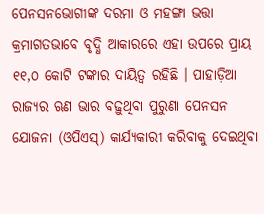ପେନସନଭୋଗୀଙ୍କ ଦରମା ଓ ମହଙ୍ଗା ଭତ୍ତା କ୍ରମାଗତଭାବେ ବୃଦ୍ଧି ଆକାରରେ ଏହା ଉପରେ ପ୍ରାୟ ୧୧,୦ କୋଟି ଟଙ୍କାର ଦାୟିତ୍ୱ ରହିଛି । ପାହାଡ଼ିଆ ରାଜ୍ୟର ଋଣ ଭାର ବଢ଼ୁଥିବା ପୁରୁଣା ପେନସନ ଯୋଜନା (ଓପିଏସ୍) କାର୍ଯ୍ୟକାରୀ କରିବାକୁ ଦେଇଥିବା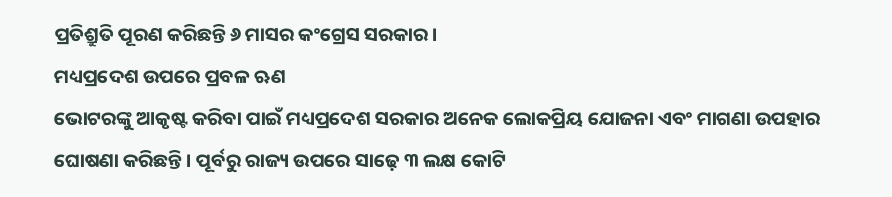ପ୍ରତିଶ୍ରୁତି ପୂରଣ କରିଛନ୍ତି ୬ ମାସର କଂଗ୍ରେସ ସରକାର।
ମଧ୍ୟପ୍ରଦେଶ ଉପରେ ପ୍ରବଳ ଋଣ
ଭୋଟରଙ୍କୁ ଆକୃଷ୍ଟ କରିବା ପାଇଁ ମଧ୍ୟପ୍ରଦେଶ ସରକାର ଅନେକ ଲୋକପ୍ରିୟ ଯୋଜନା ଏବଂ ମାଗଣା ଉପହାର ଘୋଷଣା କରିଛନ୍ତି । ପୂର୍ବରୁ ରାଜ୍ୟ ଉପରେ ସାଢ଼େ ୩ ଲକ୍ଷ କୋଟି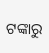ଟଙ୍କାରୁ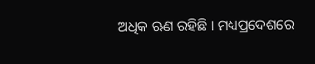ଅଧିକ ଋଣ ରହିଛି । ମଧ୍ୟପ୍ରଦେଶରେ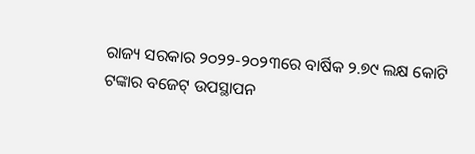ରାଜ୍ୟ ସରକାର ୨୦୨୨-୨୦୨୩ରେ ବାର୍ଷିକ ୨.୭୯ ଲକ୍ଷ କୋଟି ଟଙ୍କାର ବଜେଟ୍ ଉପସ୍ଥାପନ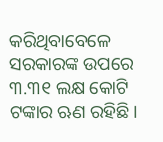କରିଥିବାବେଳେ ସରକାରଙ୍କ ଉପରେ ୩.୩୧ ଲକ୍ଷ କୋଟି ଟଙ୍କାର ଋଣ ରହିଛି।